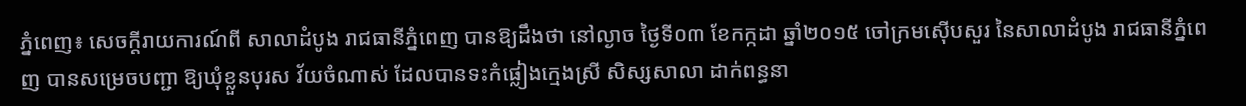ភ្នំពេញ៖ សេចក្ដីរាយការណ៍ពី សាលាដំបូង រាជធានីភ្នំពេញ បានឱ្យដឹងថា នៅល្ងាច ថ្ងៃទី០៣ ខែកក្កដា ឆ្នាំ២០១៥ ចៅក្រមស៊ើបសួរ នៃសាលាដំបូង រាជធានីភ្នំពេញ បានសម្រេចបញ្ជា ឱ្យឃុំខ្លួនបុរស វ័យចំណាស់ ដែលបានទះកំផ្លៀងក្មេងស្រី សិស្សសាលា ដាក់ពន្ធនា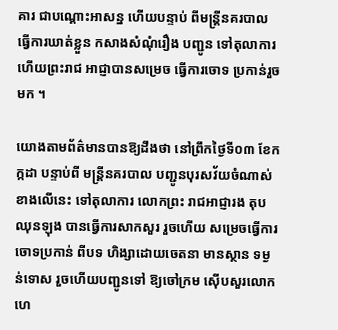គារ ជាបណ្ដោះអាសន្ន ហើយបន្ទាប់ ពីមន្ដ្រីនគរបាល ធ្វើការឃាត់ខ្លួន កសាងសំណុំរឿង បញ្ជូន ទៅតុលាការ ហើយព្រះរាជ អាជ្ញាបានសម្រេច ធ្វើការចោទ ប្រកាន់រួចមក ។

យោងតាមព័ត៌មានបានឱ្យដឹងថា នៅព្រឹកថ្ងៃទី០៣ ខែកក្កដា បន្ទាប់ពី មន្ដ្រីនគរបាល បញ្ជូនបុរសវ័យចំណាស់ខាងលើនេះ ទៅតុលាការ លោកព្រះ រាជអាជ្ញារង តុប ឈុនឡុង បានធ្វើការសាកសួរ រួចហើយ សម្រេចធ្វើការចោទប្រកាន់ ពីបទ ហិង្សាដោយចេតនា មានស្ថាន ទម្ងន់ទោស រួចហើយបញ្ជូនទៅ ឱ្យចៅក្រម ស៊ើបសួរលោក ហេ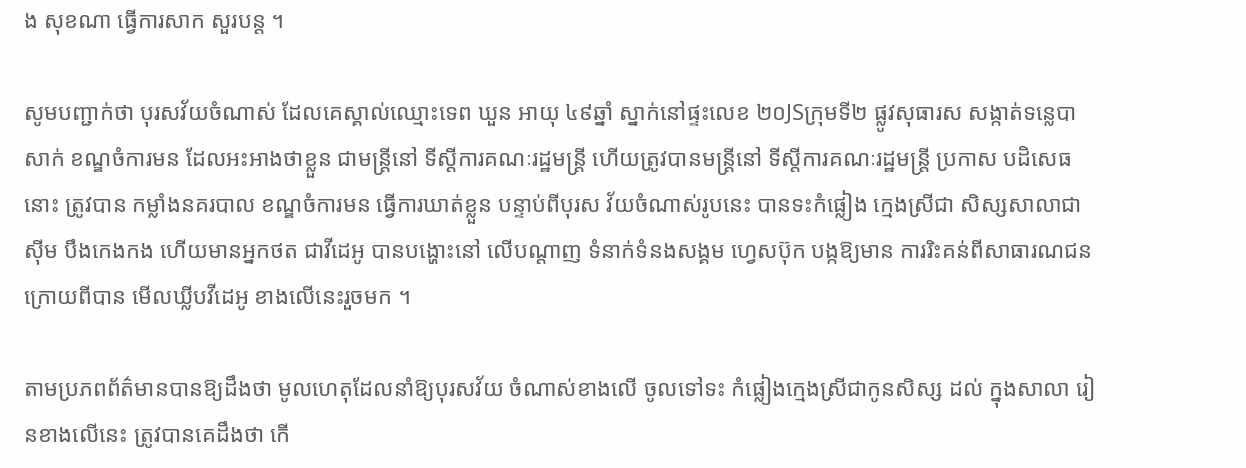ង សុខណា ធ្វើការសាក សួរបន្ដ ។

សូមបញ្ជាក់ថា បុរសវ័យចំណាស់ ដែលគេស្គាល់ឈ្មោះទេព ឃួន អាយុ ៤៩ឆ្នាំ ស្នាក់នៅផ្ទះលេខ ២០JSក្រុមទី២ ផ្លូវសុធារស សង្កាត់ទន្លេបាសាក់ ខណ្ឌចំការមន ដែលអះអាងថាខ្លួន ជាមន្ដ្រីនៅ ទីស្ដីការគណៈរដ្ឋមន្ដ្រី ហើយត្រូវបានមន្រ្តីនៅ ទីស្តីការគណៈរដ្ឋមន្រ្តី ប្រកាស បដិសេធនោះ ត្រូវបាន កម្លាំងនគរបាល ខណ្ឌចំការមន ធ្វើការឃាត់ខ្លួន បន្ទាប់ពីបុរស វ័យចំណាស់រូបនេះ បានទះកំផ្លៀង ក្មេងស្រីជា សិស្សសាលាជា ស៊ីម បឹងកេងកង ហើយមានអ្នកថត ជាវីដេអូ បានបង្ហោះនៅ លើបណ្ដាញ ទំនាក់ទំនងសង្គម ហ្វេសប៊ុក បង្កឱ្យមាន ការរិះគន់ពីសាធារណជន ក្រោយពីបាន មើលឃ្លីបវីដេអូ ខាងលើនេះរួចមក ។

តាមប្រភពព័ត៌មានបានឱ្យដឹងថា មូលហេតុដែលនាំឱ្យបុរសវ័យ ចំណាស់ខាងលើ ចូលទៅទះ កំផ្លៀងក្មេងស្រីជាកូនសិស្ស ដល់ ក្នុងសាលា រៀនខាងលើនេះ ត្រូវបានគេដឹងថា កើ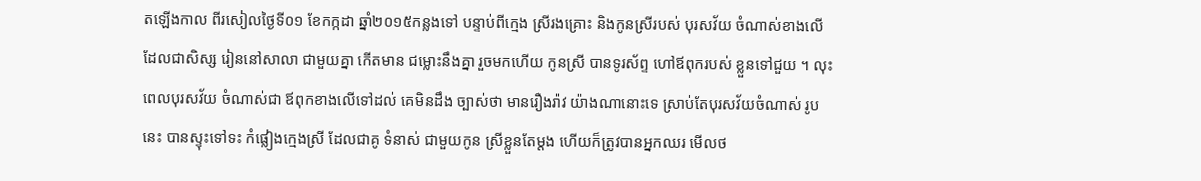តឡើងកាល ពីរសៀលថ្ងៃទី០១ ខែកក្កដា ឆ្នាំ២០១៥កន្លងទៅ បន្ទាប់ពីក្មេង ស្រីរងគ្រោះ និងកូនស្រីរបស់ បុរសវ័យ ចំណាស់ខាងលើ ដែលជាសិស្ស រៀននៅសាលា ជាមួយគ្នា កើតមាន ជម្លោះនឹងគ្នា រួចមកហើយ កូនស្រី បានទូរស័ព្ទ ហៅឪពុករបស់ ខ្លួនទៅជួយ ។ លុះពេលបុរសវ័យ ចំណាស់ជា ឪពុកខាងលើទៅដល់ គេមិនដឹង ច្បាស់ថា មានរឿងរ៉ាវ យ៉ាងណានោះទេ ស្រាប់តែបុរសវ័យចំណាស់ រូបនេះ បានស្ទុះទៅទះ កំផ្លៀងក្មេងស្រី ដែលជាគូ ទំនាស់ ជាមួយកូន ស្រីខ្លួនតែម្ដង ហើយក៏ត្រូវបានអ្នកឈរ មើលថ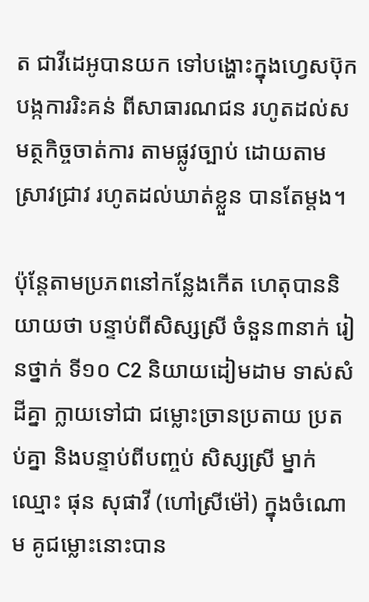ត ជាវីដេអូបានយក ទៅបង្ហោះក្នុងហ្វេសប៊ុក បង្កការរិះគន់ ពីសាធារណជន រហូតដល់សមត្ថកិច្ចចាត់ការ តាមផ្លូវច្បាប់ ដោយតាម ស្រាវជ្រាវ រហូតដល់ឃាត់ខ្លួន បានតែម្ដង។

ប៉ុន្តែតាមប្រភពនៅកន្លែងកើត ហេតុបាននិយាយថា បន្ទាប់ពីសិស្សស្រី ចំនួន៣នាក់ រៀនថ្នាក់ ទី១០ C2 និយាយដៀមដាម ទាស់សំដីគ្នា ក្លាយទៅជា ជម្លោះច្រានប្រតាយ ប្រតប់គ្នា និងបន្ទាប់ពីបញ្ចប់ សិស្សស្រី ម្នាក់ឈ្មោះ ផុន សុផាវី (ហៅស្រីម៉ៅ) ក្នុងចំណោម គូជម្លោះនោះបាន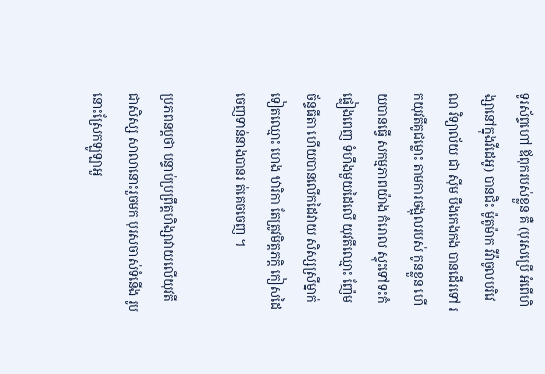ទូរស័ព្ទហៅ ឪពុករបស់ខ្លួន គឺ (បុរសប្រើ អំពើហិង្សានៅក្នុងវីដេអូ) បានជិះ ម៉ូតូម៉ាក វីវ៉ាចូលបរិវេណ វិទ្យាល័យ ជា ស៊ីម បឹងកេងកង បានដើរទៅ រកយុវតីគូជម្លោះ តាមការចង្អុលរបស់ កូនខ្លួន ហើយបានធ្វើ សកម្មភាពយ៉ាង កំរោល ស្ទុះទៅទះកំផ្លៀងពេញ ទំហឹងមួយដៃលើ យុវតីឈ្មោះ ញ៉ែម ច័ន្ទធីតា ហើយបានលើកដៃវាយ សិស្សស្រីម្នាក់ ទៀតឈ្មោះ ហេង ឋារិកា តែត្រូវមិត្តភក្តិ កៀសដៃចេញទាន់នាងបានរ ត់គេចចេញ ។

ប្រភពនប្តថា បន្ទាប់ប្រព្រឹត្តហិង្សាវាយលើយុវតីជាសិស្ស សាលានោះរួចមក បុរសចាស់ទំនើង រូបនោះស្រែកឡូឡាអួ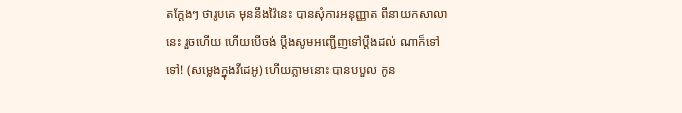តក្តែងៗ ថារូបគេ មុននឹងវ៉ៃនេះ បានសុំការអនុញ្ញាត ពីនាយកសាលានេះ រួចហើយ ហើយបើចង់ ប្តឹងសូមអញ្ជើញទៅប្តឹងដល់ ណាក៏ទៅ ទៅ! (សម្លេងក្នុងវីដេអូ) ហើយភ្លាមនោះ បានបបួល កូន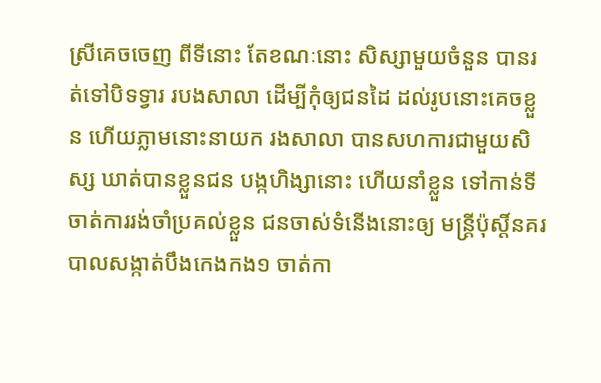ស្រីគេចចេញ ពីទីនោះ តែខណៈនោះ សិស្សាមួយចំនួន បានរត់ទៅបិទទ្វារ របងសាលា ដើម្បីកុំឲ្យជនដៃ ដល់រូបនោះគេចខ្លួន ហើយភ្លាមនោះនាយក រងសាលា បានសហការជាមួយសិស្ស ឃាត់បានខ្លួនជន បង្កហិង្សានោះ ហើយនាំខ្លួន ទៅកាន់ទីចាត់ការរង់ចាំប្រគល់ខ្លួន ជនចាស់ទំនើងនោះឲ្យ មន្ត្រីប៉ុស្តិ៍នគរបាលសង្កាត់បឹងកេងកង១ ចាត់កា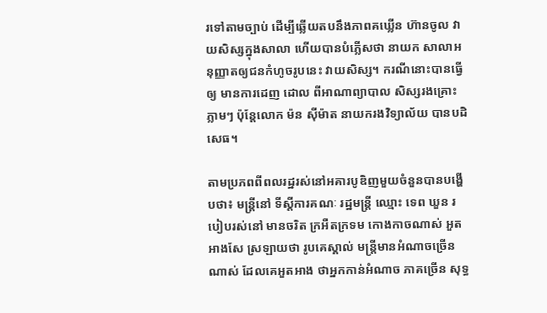រទៅតាមច្បាប់ ដើម្បីឆ្លើយតបនឹងភាពគឃ្លើន ហ៊ានចូល វាយសិស្សក្នុងសាលា ហើយបានបំភ្លើសថា នាយក សាលាអនុញ្ញាតឲ្យជនកំហូចរូបនេះ វាយសិស្ស។ ករណីនោះបានធ្វើឲ្យ មានការដេញ ដោល ពីអាណាព្យាបាល សិស្សរងគ្រោះភ្លាមៗ ប៉ុន្តែលោក ម៉ន ស៊ីម៉ាត នាយករងវិទ្យាល័យ បានបដិសេធ។

តាមប្រភពពីពលរដ្ឋរស់នៅអគារបូឌិញមួយចំនួនបានបង្ហើបថា៖ មន្ត្រីនៅ ទីស្តីការគណៈ រដ្ឋមន្ត្រី ឈ្មោះ ទេព ឃួន របៀបរស់នៅ មានចរិត ក្រអឺតក្រទម កោងកាចណាស់ អួតអាងសែ ស្រឡាយថា រូបគេស្គាល់ មន្ត្រីមានអំណាចច្រើនណាស់ ដែលគេអួតអាង ថាអ្នកកាន់អំណាច ភាគច្រើន សុទ្ធ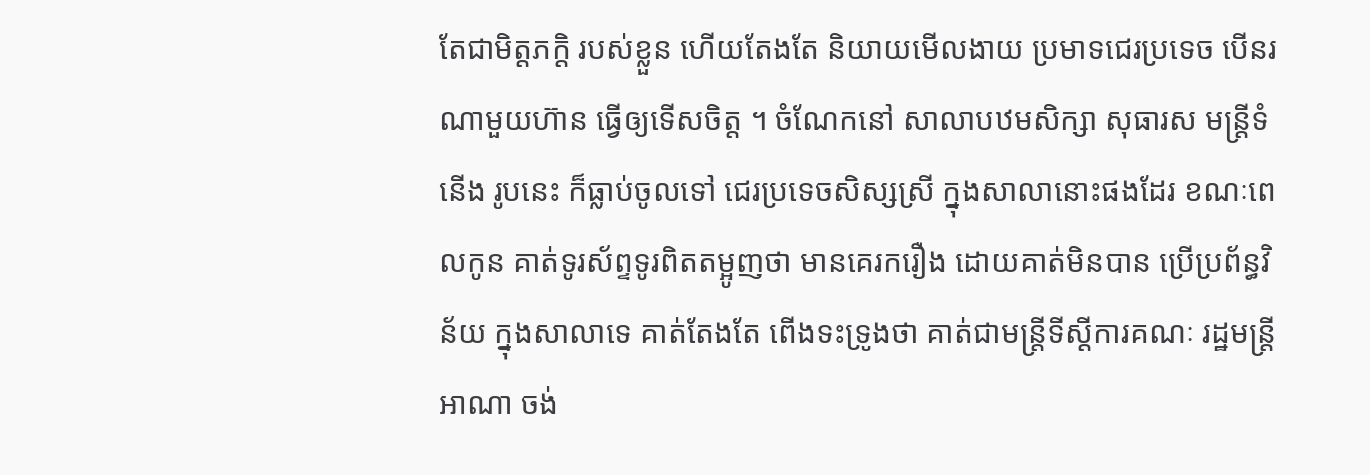តែជាមិត្តភក្តិ របស់ខ្លួន ហើយតែងតែ និយាយមើលងាយ ប្រមាទជេរប្រទេច បើនរណាមួយហ៊ាន ធ្វើឲ្យទើសចិត្ត ។ ចំណែកនៅ សាលាបឋមសិក្សា សុធារស មន្ត្រីទំនើង រូបនេះ ក៏ធ្លាប់ចូលទៅ ជេរប្រទេចសិស្សស្រី ក្នុងសាលានោះផងដែរ ខណៈពេលកូន គាត់ទូរស័ព្ទទូរពិតតម្អូញថា មានគេរករឿង ដោយគាត់មិនបាន ប្រើប្រព័ន្ធវិន័យ ក្នុងសាលាទេ គាត់តែងតែ ពើងទះទ្រូងថា គាត់ជាមន្ត្រីទីស្តីការគណៈ រដ្ឋមន្ត្រីអាណា ចង់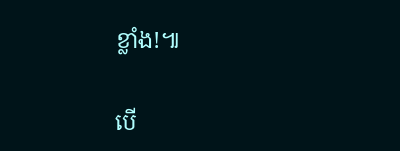ខ្លាំង!៕

បើ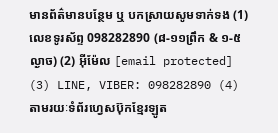មានព័ត៌មានបន្ថែម ឬ បកស្រាយសូមទាក់ទង (1) លេខទូរស័ព្ទ 098282890 (៨-១១ព្រឹក & ១-៥ល្ងាច) (2) អ៊ីម៉ែល [email protected] (3) LINE, VIBER: 098282890 (4) តាមរយៈទំព័រហ្វេសប៊ុកខ្មែរឡូត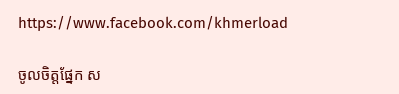https://www.facebook.com/khmerload

ចូលចិត្តផ្នែក ស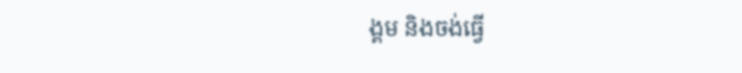ង្គម និងចង់ធ្វើ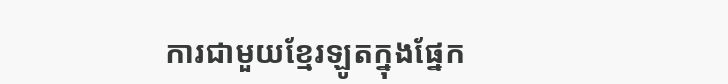ការជាមួយខ្មែរឡូតក្នុងផ្នែក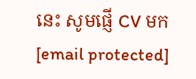នេះ សូមផ្ញើ CV មក [email protected]